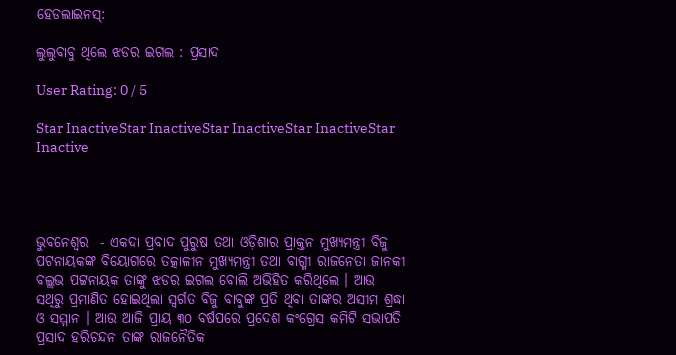ହେଡଲାଇନସ୍:

ଲୁଲୁବାବୁ ଥିଲେ ଝଡର ଇଗଲ : ପ୍ରସାଦ

User Rating: 0 / 5

Star InactiveStar InactiveStar InactiveStar InactiveStar Inactive




ଭୁବନେଶ୍ୱର  - ଏକଦା ପ୍ରବାଦ ପୁରୁଷ ତଥା ଓଡ଼ିଶାର ପ୍ରାକ୍ତନ ମୁଖ୍ୟମନ୍ତ୍ରୀ ବିଜୁ ପଟନାୟକଙ୍କ ବିୟୋଗରେ ତତ୍କାଳୀନ ମୁଖ୍ୟମନ୍ତ୍ରୀ ତଥା ବାଗ୍ମୀ ରାଜନେତା ଜାନକୀ ବଲ୍ଲଭ ପଟ୍ଟନାୟକ ତାଙ୍କୁ ଝଡର ଇଗଲ ବୋଲି ଅଭିହିତ କରିଥିଲେ । ଆଉ ସଥିରୁ ପ୍ରମାଣିତ ହୋଇଥିଲା ସ୍ବର୍ଗତ ବିଜୁ ବାବୁଙ୍କ ପ୍ରତି ଥିବା ତାଙ୍କର ଅସୀମ ଶ୍ରଦ୍ଧା ଓ ସମ୍ମାନ । ଆଉ ଆଜି ପ୍ରାୟ ୩୦ ବର୍ଷପରେ ପ୍ରଦେଶ କଂଗ୍ରେସ କମିଟି ସଭାପତି ପ୍ରସାଦ ହରିଚନ୍ଦନ ତାଙ୍କ ରାଜନୈତିକ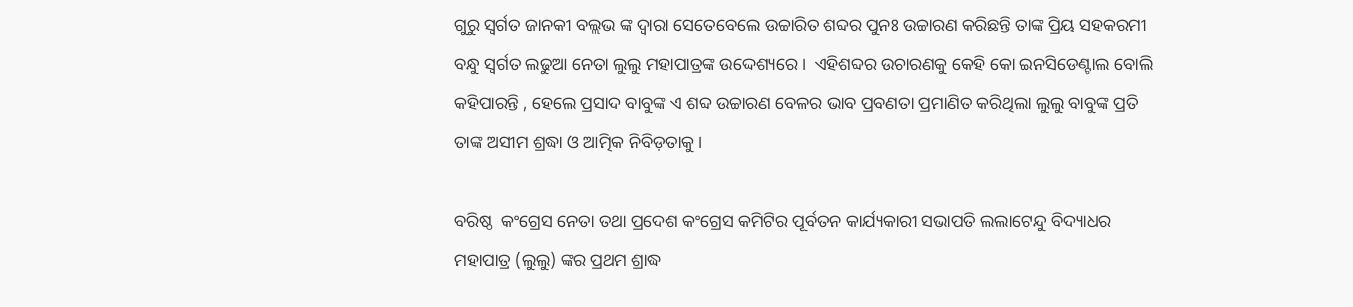ଗୁରୁ ସ୍ୱର୍ଗତ ଜାନକୀ ବଲ୍ଲଭ ଙ୍କ ଦ୍ୱାରା ସେତେବେଲେ ଉଚ୍ଚାରିତ ଶବ୍ଦର ପୁନଃ ଉଚ୍ଚାରଣ କରିଛନ୍ତି ତାଙ୍କ ପ୍ରିୟ ସହକରମୀ ବନ୍ଧୁ ସ୍ବର୍ଗତ ଲଢୁଆ ନେତା ଲୁଲୁ ମହାପାତ୍ରଙ୍କ ଉଦ୍ଦେଶ୍ୟରେ ।  ଏହିଶବ୍ଦର ଉଚାରଣକୁ କେହି କୋ ଇନସିଡେଣ୍ଟାଲ ବୋଲି କହିପାରନ୍ତି , ହେଲେ ପ୍ରସାଦ ବାବୁଙ୍କ ଏ ଶବ୍ଦ ଉଚ୍ଚାରଣ ବେଳର ଭାବ ପ୍ରବଣତା ପ୍ରମାଣିତ କରିଥିଲା ଲୁଲୁ ବାବୁଙ୍କ ପ୍ରତି ତାଙ୍କ ଅସୀମ ଶ୍ରଦ୍ଧା ଓ ଆତ୍ମିକ ନିବିଡ଼ତାକୁ ।

ବରିଷ୍ଠ  କଂଗ୍ରେସ ନେତା ତଥା ପ୍ରଦେଶ କଂଗ୍ରେସ କମିଟିର ପୂର୍ବତନ କାର୍ଯ୍ୟକାରୀ ସଭାପତି ଲଲାଟେନ୍ଦୁ ବିଦ୍ୟାଧର ମହାପାତ୍ର (ଲୁଲୁ) ଙ୍କର ପ୍ରଥମ ଶ୍ରାଦ୍ଧ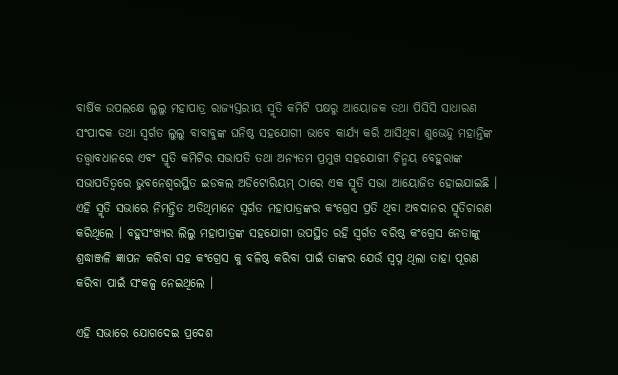ବାର୍ଷିକ ଉପଲକ୍ଷେ ଲୁଲୁ ମହାପାତ୍ର ରାଜ୍ୟସ୍ତରୀୟ ସ୍ମୃତି କମିଟି ପକ୍ଷରୁ ଆୟୋଜକ ତଥା ପିସିସି ସାଧାରଣ ସଂପାଦକ ତଥା ସ୍ବର୍ଗତ ଲୁଲୁ ବାବାବୁଙ୍କ ଘନିଷ୍ଠ ସହଯୋଗୀ ଭାବେ କାର୍ଯ୍ୟ କରି ଆସିଥିବା ଶୁଭେନ୍ଦୁ ମହାନ୍ତିଙ୍କ ତତ୍ତ୍ୱାବଧାନରେ ଏବଂ ସ୍ମୃତି କମିଟିର ସଭାପତି ତଥା ଅନ୍ୟତମ ପ୍ରମୁଖ ସହଯୋଗୀ ଚିନ୍ମୟ ବେହୁରାଙ୍କ ସଭାପତିତ୍ୱରେ ଭୁବନେଶ୍ୱରସ୍ଥିତ ଇଡକଲ ଅଡିଟୋରିୟମ୍ ଠାରେ ଏକ ସ୍ମୃତି ସଭା ଆୟୋଜିତ ହୋଇଯାଇଛି । ଏହି ସ୍ମୃତି ସଭାରେ ନିମନ୍ତ୍ରିତ ଅତିଥିମାନେ ସ୍ୱର୍ଗତ ମହାପାତ୍ରଙ୍କର କଂଗ୍ରେସ ପ୍ରତି ଥିବା ଅବଦାନର ସ୍ମୃତିଚାରଣ କରିଥିଲେ । ବହୁସଂଖ୍ୟର ଲିଲୁ ମହାପାତ୍ରଙ୍କ ସହଯୋଗୀ ଉପସ୍ଥିତ ରହି ସ୍ବର୍ଗତ ବରିଷ୍ଠ କଂଗ୍ରେସ ନେତାଙ୍କୁ ଶ୍ରଦ୍ଧାଞ୍ଜଳି ଜ୍ଞାପନ କରିବା ସହ କଂଗ୍ରେସ କୁ ବଳିଷ୍ଠ କରିବା ପାଇଁ ତାଙ୍କର ଯେଉଁ ସ୍ୱପ୍ନ ଥିଲା ତାହା ପୂରଣ କରିବା ପାଇଁ ସଂକଳ୍ପ ନେଇଥିଲେ ।

ଏହି ସଭାରେ ଯୋଗଦେଇ ପ୍ରଦେଶ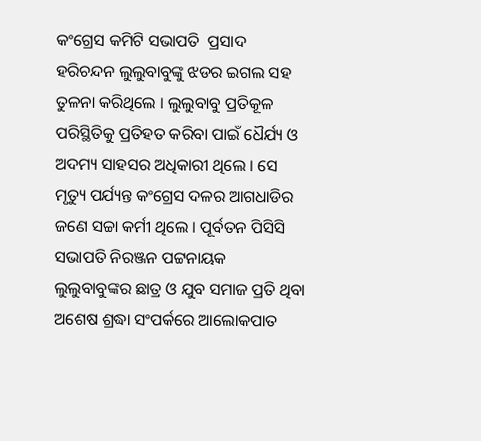କଂଗ୍ରେସ କମିଟି ସଭାପତି  ପ୍ରସାଦ ହରିଚନ୍ଦନ ଲୁଲୁବାବୁଙ୍କୁ ଝଡର ଇଗଲ ସହ ତୁଳନା କରିଥିଲେ । ଲୁଲୁବାବୁ ପ୍ରତିକୂଳ ପରିସ୍ଥିତିକୁ ପ୍ରତିହତ କରିବା ପାଇଁ ଧୈର୍ଯ୍ୟ ଓ ଅଦମ୍ୟ ସାହସର ଅଧିକାରୀ ଥିଲେ । ସେ ମୃତ୍ୟୁ ପର୍ଯ୍ୟନ୍ତ କଂଗ୍ରେସ ଦଳର ଆଗଧାଡିର ଜଣେ ସଚ୍ଚା କର୍ମୀ ଥିଲେ । ପୂର୍ବତନ ପିସିସି ସଭାପତି ନିରଞ୍ଜନ ପଟ୍ଟନାୟକ ଲୁଲୁବାବୁଙ୍କର ଛାତ୍ର ଓ ଯୁବ ସମାଜ ପ୍ରତି ଥିବା ଅଶେଷ ଶ୍ରଦ୍ଧା ସଂପର୍କରେ ଆଲୋକପାତ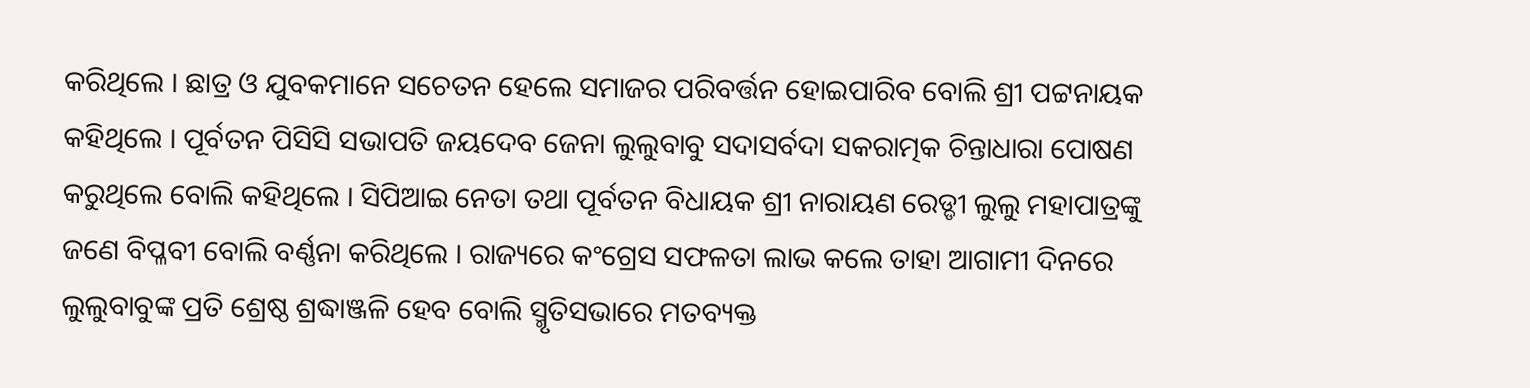କରିଥିଲେ । ଛାତ୍ର ଓ ଯୁବକମାନେ ସଚେତନ ହେଲେ ସମାଜର ପରିବର୍ତ୍ତନ ହୋଇପାରିବ ବୋଲି ଶ୍ରୀ ପଟ୍ଟନାୟକ କହିଥିଲେ । ପୂର୍ବତନ ପିସିସି ସଭାପତି ଜୟଦେବ ଜେନା ଲୁଲୁବାବୁ ସଦାସର୍ବଦା ସକରାତ୍ମକ ଚିନ୍ତାଧାରା ପୋଷଣ କରୁଥିଲେ ବୋଲି କହିଥିଲେ । ସିପିଆଇ ନେତା ତଥା ପୂର୍ବତନ ବିଧାୟକ ଶ୍ରୀ ନାରାୟଣ ରେଡ୍ଡୀ ଲୁଲୁ ମହାପାତ୍ରଙ୍କୁ ଜଣେ ବିପ୍ଳବୀ ବୋଲି ବର୍ଣ୍ଣନା କରିଥିଲେ । ରାଜ୍ୟରେ କଂଗ୍ରେସ ସଫଳତା ଲାଭ କଲେ ତାହା ଆଗାମୀ ଦିନରେ ଲୁଲୁବାବୁଙ୍କ ପ୍ରତି ଶ୍ରେଷ୍ଠ ଶ୍ରଦ୍ଧାଞ୍ଜଳି ହେବ ବୋଲି ସ୍ମୃତିସଭାରେ ମତବ୍ୟକ୍ତ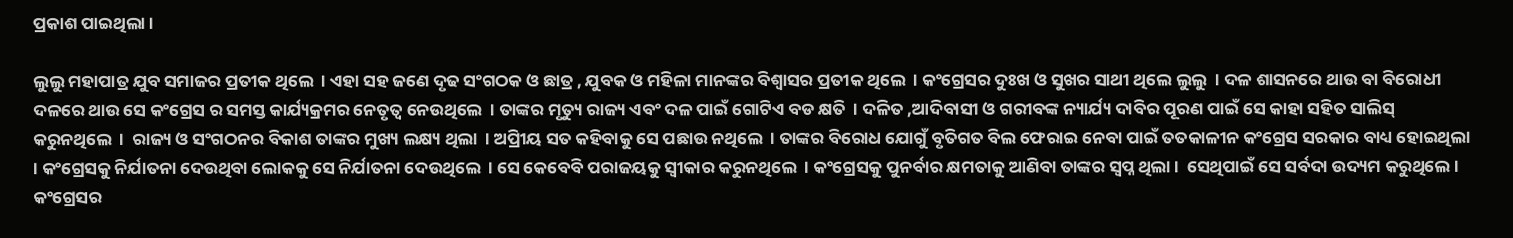ପ୍ରକାଶ ପାଇଥିଲା ।

ଲୁଲୁ ମହାପାତ୍ର ଯୁବ ସମାଜର ପ୍ରତୀକ ଥିଲେ  । ଏହା ସହ ଜଣେ ଦୃଢ ସଂଗଠକ ଓ ଛାତ୍ର , ଯୁବକ ଓ ମହିଳା ମାନଙ୍କର ବିଶ୍ୱାସର ପ୍ରତୀକ ଥିଲେ  । କଂଗ୍ରେସର ଦୁଃଖ ଓ ସୁଖର ସାଥୀ ଥିଲେ ଲୁଲୁ  । ଦଳ ଶାସନରେ ଥାଉ ବା ବିରୋଧୀ ଦଳରେ ଥାଉ ସେ କଂଗ୍ରେସ ର ସମସ୍ତ କାର୍ଯ୍ୟକ୍ରମର ନେତୃତ୍ୱ ନେଉଥିଲେ  । ତାଙ୍କର ମୃତ୍ୟୁ ରାଜ୍ୟ ଏବଂ ଦଳ ପାଇଁ ଗୋଟିଏ ବଡ କ୍ଷତି  । ଦଳିତ ,ଆଦିବାସୀ ଓ ଗରୀବଙ୍କ ନ୍ୟାର୍ଯ୍ୟ ଦାବିର ପୂରଣ ପାଇଁ ସେ କାହା ସହିତ ସାଲିସ୍ କରୁନଥିଲେ  ।  ରାଜ୍ୟ ଓ ସଂଗଠନର ବିକାଶ ତାଙ୍କର ମୁଖ୍ୟ ଲକ୍ଷ୍ୟ ଥିଲା  । ଅପ୍ରିୀୟ ସତ କହିବାକୁ ସେ ପଛାଉ ନଥିଲେ  । ତାଙ୍କର ବିରୋଧ ଯୋଗୁଁ ବୃତିଗତ ବିଲ ଫେରାଇ ନେବା ପାଇଁ ତତକାଳୀନ କଂଗ୍ରେସ ସରକାର ବାଧ୍ୟ ହୋଇଥିଲା  । କଂଗ୍ରେସକୁ ନିର୍ଯାତନା ଦେଉଥିବା ଲୋକକୁ ସେ ନିର୍ଯାତନା ଦେଉଥିଲେ  । ସେ କେବେବି ପରାଜୟକୁ ସ୍ୱୀକାର କରୁନଥିଲେ  । କଂଗ୍ରେସକୁ ପୁନର୍ବାର କ୍ଷମତାକୁ ଆଣିବା ତାଙ୍କର ସ୍ୱପ୍ନ ଥିଲା ।  ସେଥିପାଇଁ ସେ ସର୍ବଦା ଉଦ୍ୟମ କରୁଥିଲେ । କଂଗ୍ରେସର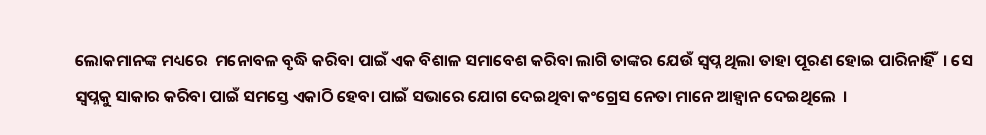ଲୋକମାନଙ୍କ ମଧ୍ୟରେ  ମନୋବଳ ବୃଦ୍ଧି କରିବା ପାଇଁ ଏକ ବିଶାଳ ସମାବେଶ କରିବା ଲାଗି ତାଙ୍କର ଯେଉଁ ସ୍ୱପ୍ନ ଥିଲା ତାହା ପୂରଣ ହୋଇ ପାରିନାହିଁ  । ସେ ସ୍ୱପ୍ନକୁ ସାକାର କରିବା ପାଇଁ ସମସ୍ତେ ଏକାଠି ହେବା ପାଇଁ ସଭାରେ ଯୋଗ ଦେଇଥିବା କଂଗ୍ରେସ ନେତା ମାନେ ଆହ୍ୱାନ ଦେଇଥିଲେ  ।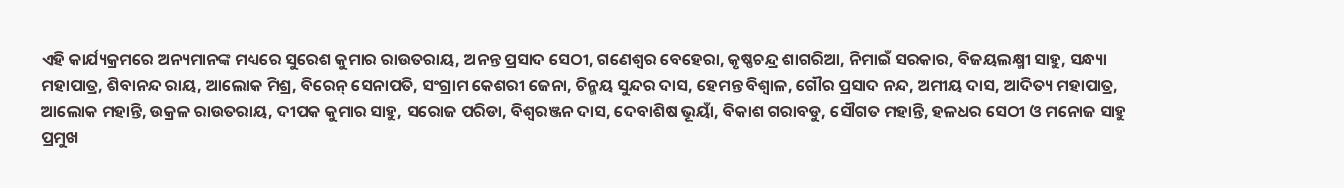ଏହି କାର୍ଯ୍ୟକ୍ରମରେ ଅନ୍ୟମାନଙ୍କ ମଧ୍ୟରେ ସୁରେଶ କୁମାର ରାଉତରାୟ, ଅନନ୍ତ ପ୍ରସାଦ ସେଠୀ, ଗଣେଶ୍ୱର ବେହେରା, କୃଷ୍ଣଚନ୍ଦ୍ର ଶାଗରିଆ, ନିମାଇଁ ସରକାର, ବିଜୟଲକ୍ଷ୍ମୀ ସାହୁ, ସନ୍ଧ୍ୟା ମହାପାତ୍ର, ଶିବାନନ୍ଦ ରାୟ, ଆଲୋକ ମିଶ୍ର, ବିରେନ୍ ସେନାପତି, ସଂଗ୍ରାମ କେଶରୀ ଜେନା, ଚିନ୍ମୟ ସୁନ୍ଦର ଦାସ, ହେମନ୍ତ ବିଶ୍ୱାଳ, ଗୌର ପ୍ରସାଦ ନନ୍ଦ, ଅମୀୟ ଦାସ, ଆଦିତ୍ୟ ମହାପାତ୍ର, ଆଲୋକ ମହାନ୍ତି, ଉକ୍ରଳ ରାଉତରାୟ, ଦୀପକ କୁମାର ସାହୁ, ସରୋଜ ପରିଡା, ବିଶ୍ୱରଞ୍ଜନ ଦାସ, ଦେବାଶିଷ ଭୂୟାଁ, ବିକାଶ ଗରାବଡୁ, ସୌଗତ ମହାନ୍ତି, ହଳଧର ସେଠୀ ଓ ମନୋଜ ସାହୁ ପ୍ରମୁଖ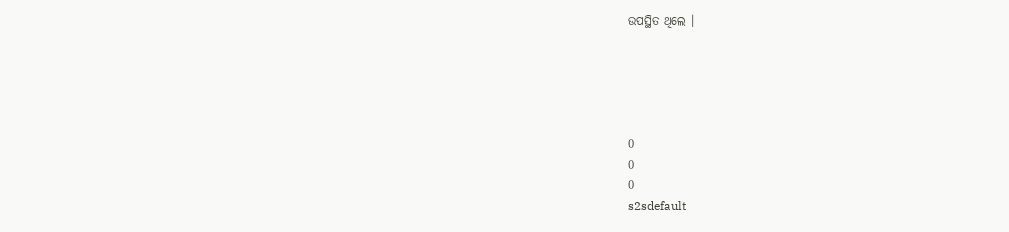ଉପସ୍ଥିତ ଥିଲେ ।





0
0
0
s2sdefault